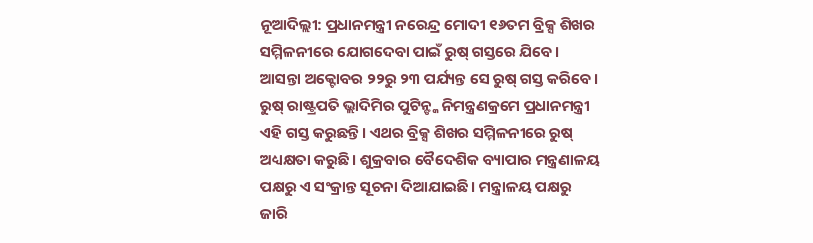ନୂଆଦିଲ୍ଲୀ: ପ୍ରଧାନମନ୍ତ୍ରୀ ନରେନ୍ଦ୍ର ମୋଦୀ ୧୬ତମ ବ୍ରିକ୍ସ ଶିଖର ସମ୍ମିଳନୀରେ ଯୋଗଦେବା ପାଇଁ ରୁଷ୍ ଗସ୍ତରେ ଯିବେ। ଆସନ୍ତା ଅକ୍ଟୋବର ୨୨ରୁ ୨୩ ପର୍ଯ୍ୟନ୍ତ ସେ ରୁଷ୍ ଗସ୍ତ କରିବେ। ରୁଷ୍ ରାଷ୍ଟ୍ରପତି ଭ୍ଲାଦିମିର ପୁଟିନ୍ଙ୍କ ନିମନ୍ତ୍ରଣକ୍ରମେ ପ୍ରଧାନମନ୍ତ୍ରୀ ଏହି ଗସ୍ତ କରୁଛନ୍ତି। ଏଥର ବ୍ରିକ୍ସ ଶିଖର ସମ୍ମିଳନୀରେ ରୁଷ୍ ଅଧ୍ୟକ୍ଷତା କରୁଛି। ଶୁକ୍ରବାର ବୈଦେଶିକ ବ୍ୟାପାର ମନ୍ତ୍ରଣାଳୟ ପକ୍ଷରୁ ଏ ସଂକ୍ରାନ୍ତ ସୂଚନା ଦିଆଯାଇଛି। ମନ୍ତ୍ରାଳୟ ପକ୍ଷରୁ ଜାରି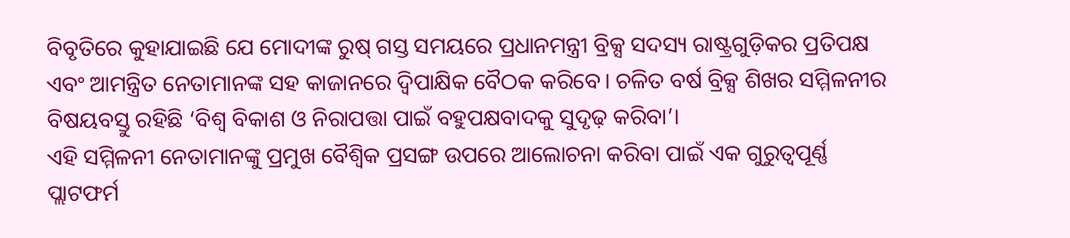ବିବୃତିରେ କୁହାଯାଇଛି ଯେ ମୋଦୀଙ୍କ ରୁଷ୍ ଗସ୍ତ ସମୟରେ ପ୍ରଧାନମନ୍ତ୍ରୀ ବ୍ରିକ୍ସ ସଦସ୍ୟ ରାଷ୍ଟ୍ରଗୁଡ଼ିକର ପ୍ରତିପକ୍ଷ ଏବଂ ଆମନ୍ତ୍ରିତ ନେତାମାନଙ୍କ ସହ କାଜାନରେ ଦ୍ୱିପାକ୍ଷିକ ବୈଠକ କରିବେ। ଚଳିତ ବର୍ଷ ବ୍ରିକ୍ସ ଶିଖର ସମ୍ମିଳନୀର ବିଷୟବସ୍ତୁ ରହିଛି ‘ବିଶ୍ୱ ବିକାଶ ଓ ନିରାପତ୍ତା ପାଇଁ ବହୁପକ୍ଷବାଦକୁ ସୁଦୃଢ଼ କରିବା’।
ଏହି ସମ୍ମିଳନୀ ନେତାମାନଙ୍କୁ ପ୍ରମୁଖ ବୈଶ୍ୱିକ ପ୍ରସଙ୍ଗ ଉପରେ ଆଲୋଚନା କରିବା ପାଇଁ ଏକ ଗୁରୁତ୍ୱପୂର୍ଣ୍ଣ ପ୍ଲାଟଫର୍ମ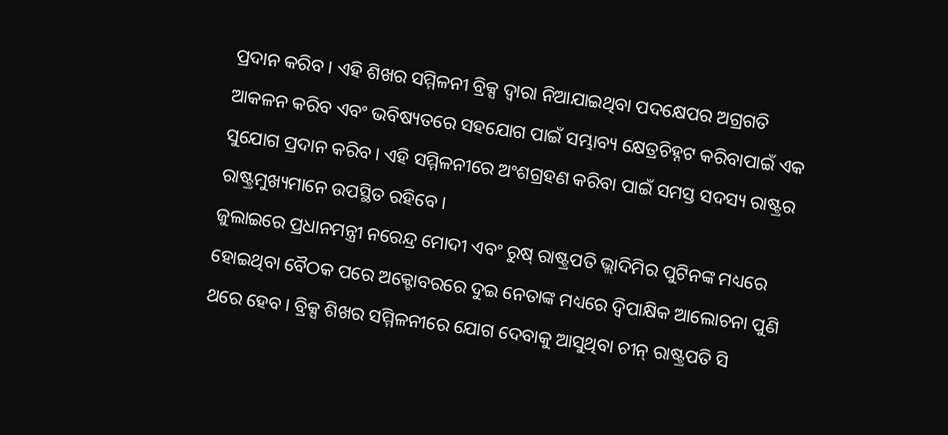ପ୍ରଦାନ କରିବ । ଏହି ଶିଖର ସମ୍ମିଳନୀ ବ୍ରିକ୍ସ ଦ୍ୱାରା ନିଆଯାଇଥିବା ପଦକ୍ଷେପର ଅଗ୍ରଗତି ଆକଳନ କରିବ ଏବଂ ଭବିଷ୍ୟତରେ ସହଯୋଗ ପାଇଁ ସମ୍ଭାବ୍ୟ କ୍ଷେତ୍ରଚିହ୍ନଟ କରିବାପାଇଁ ଏକ ସୁଯୋଗ ପ୍ରଦାନ କରିବ। ଏହି ସମ୍ମିଳନୀରେ ଅଂଶଗ୍ରହଣ କରିବା ପାଇଁ ସମସ୍ତ ସଦସ୍ୟ ରାଷ୍ଟ୍ରର ରାଷ୍ଟ୍ରମୁଖ୍ୟମାନେ ଉପସ୍ଥିତ ରହିବେ।
ଜୁଲାଇରେ ପ୍ରଧାନମନ୍ତ୍ରୀ ନରେନ୍ଦ୍ର ମୋଦୀ ଏବଂ ରୁଷ୍ ରାଷ୍ଟ୍ରପତି ଭ୍ଲାଦିମିର ପୁଟିନଙ୍କ ମଧ୍ୟରେ ହୋଇଥିବା ବୈଠକ ପରେ ଅକ୍ଟୋବରରେ ଦୁଇ ନେତାଙ୍କ ମଧ୍ୟରେ ଦ୍ୱିପାକ୍ଷିକ ଆଲୋଚନା ପୁଣି ଥରେ ହେବ। ବ୍ରିକ୍ସ ଶିଖର ସମ୍ମିଳନୀରେ ଯୋଗ ଦେବାକୁ ଆସୁଥିବା ଚୀନ୍ ରାଷ୍ଟ୍ରପତି ସି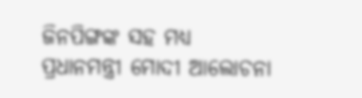ଜିନପିଙ୍ଗଙ୍କ ସହ ମଧ୍ୟ ପ୍ରଧାନମନ୍ତ୍ରୀ ମୋଦୀ ଆଲୋଚନା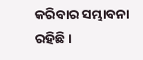କରିବାର ସମ୍ଭାବନା ରହିଛି ।